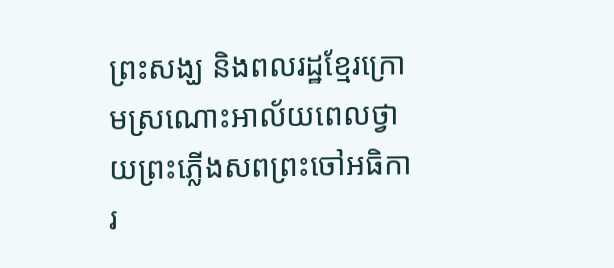ព្រះសង្ឃ និងពលរដ្ឋខ្មែរក្រោមស្រណោះអាល័យពេលថ្វាយព្រះភ្លើងសពព្រះចៅអធិការ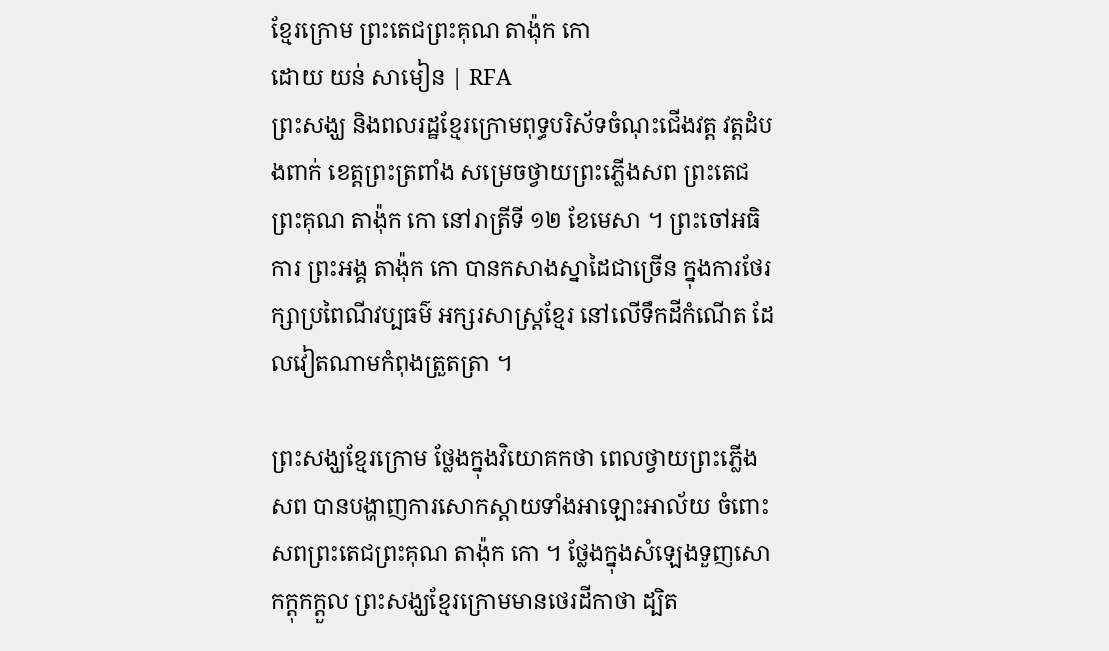ខ្មែរក្រោម ព្រះតេជព្រះគុណ តាង៉ុក កោ
ដោយ យន់ សាមៀន | RFA
ព្រះសង្ឃ និងពលរដ្ឋខ្មែរក្រោមពុទ្ធបរិស័ទចំណុះជើងវត្ត វត្តដំបងពាក់ ខេត្តព្រះត្រពាំង សម្រេចថ្វាយព្រះភ្លើងសព ព្រះតេជព្រះគុណ តាង៉ុក កោ នៅរាត្រីទី ១២ ខែមេសា ។ ព្រះចៅអធិការ ព្រះអង្គ តាង៉ុក កោ បានកសាងស្នាដៃជាច្រើន ក្នុងការថែរក្សាប្រពៃណីវប្បធម៌ អក្សរសាស្ត្រខ្មែរ នៅលើទឹកដីកំណើត ដែលវៀតណាមកំពុងត្រួតត្រា ។

ព្រះសង្ឃខ្មែរក្រោម ថ្លែងក្នុងវិយោគកថា ពេលថ្វាយព្រះភ្លើងសព បានបង្ហាញការសោកស្តាយទាំងអាឡោះអាល័យ ចំពោះសពព្រះតេជព្រះគុណ តាង៉ុក កោ ។ ថ្លែងក្នុងសំឡេងទួញសោកក្ដុកក្ដួល ព្រះសង្ឃខ្មែរក្រោមមានថេរដីកាថា ដ្បិត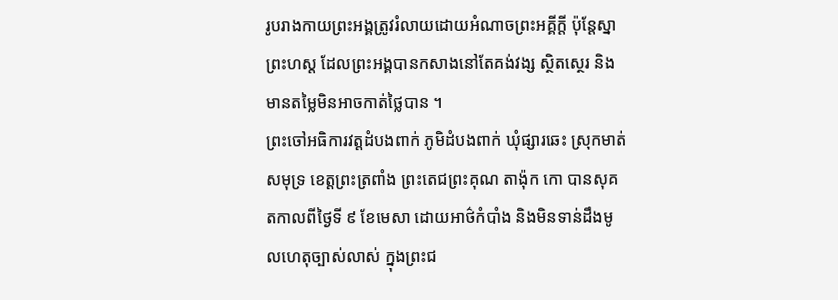រូបរាងកាយព្រះអង្គត្រូវរំលាយដោយអំណាចព្រះអគ្គីក្តី ប៉ុន្តែស្នាព្រះហស្ត ដែលព្រះអង្គបានកសាងនៅតែគង់វង្ស ស្ថិតស្ថេរ និងមានតម្លៃមិនអាចកាត់ថ្លៃបាន ។
ព្រះចៅអធិការវត្តដំបងពាក់ ភូមិដំបងពាក់ ឃុំផ្សារឆេះ ស្រុកមាត់សមុទ្រ ខេត្តព្រះត្រពាំង ព្រះតេជព្រះគុណ តាង៉ុក កោ បានសុគតកាលពីថ្ងៃទី ៩ ខែមេសា ដោយអាថ៌កំបាំង និងមិនទាន់ដឹងមូលហេតុច្បាស់លាស់ ក្នុងព្រះជ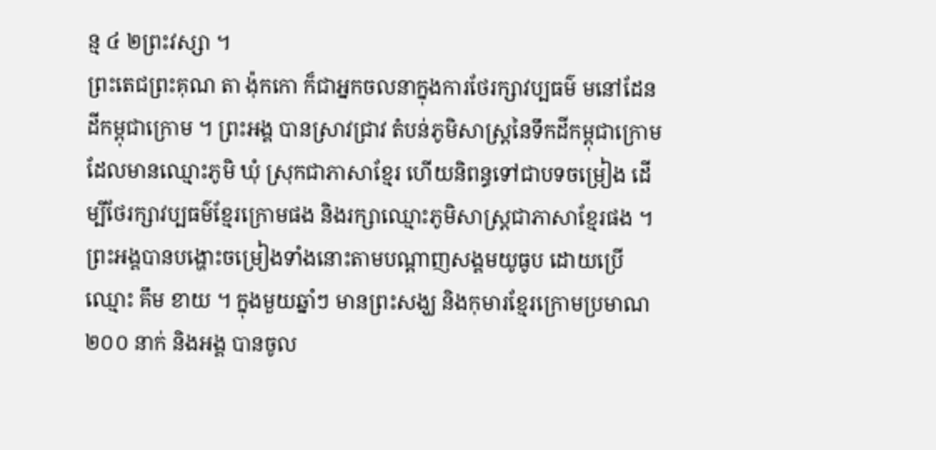ន្ម ៤ ២ព្រះវស្សា ។
ព្រះតេជព្រះគុណ តា ង៉ុកកោ ក៏ជាអ្នកចលនាក្នុងការថែរក្សាវប្បធម៌ មនៅដែនដីកម្ពុជាក្រោម ។ ព្រះអង្គ បានស្រាវជ្រាវ តំបន់ភូមិសាស្ត្រនៃទឹកដីកម្ពុជាក្រោម ដែលមានឈ្មោះភូមិ ឃុំ ស្រុកជាភាសាខ្មែរ ហើយនិពន្ធទៅជាបទចម្រៀង ដើម្បីថែរក្សាវប្បធម៌ខ្មែរក្រោមផង និងរក្សាឈ្មោះភូមិសាស្ត្រជាភាសាខ្មែរផង ។ ព្រះអង្គបានបង្ហោះចម្រៀងទាំងនោះតាមបណ្ដាញសង្គមយូធូប ដោយប្រើឈ្មោះ គឹម ខាយ ។ ក្នុងមួយឆ្នាំៗ មានព្រះសង្ឃ និងកុមារខ្មែរក្រោមប្រមាណ ២០០ នាក់ និងអង្គ បានចូល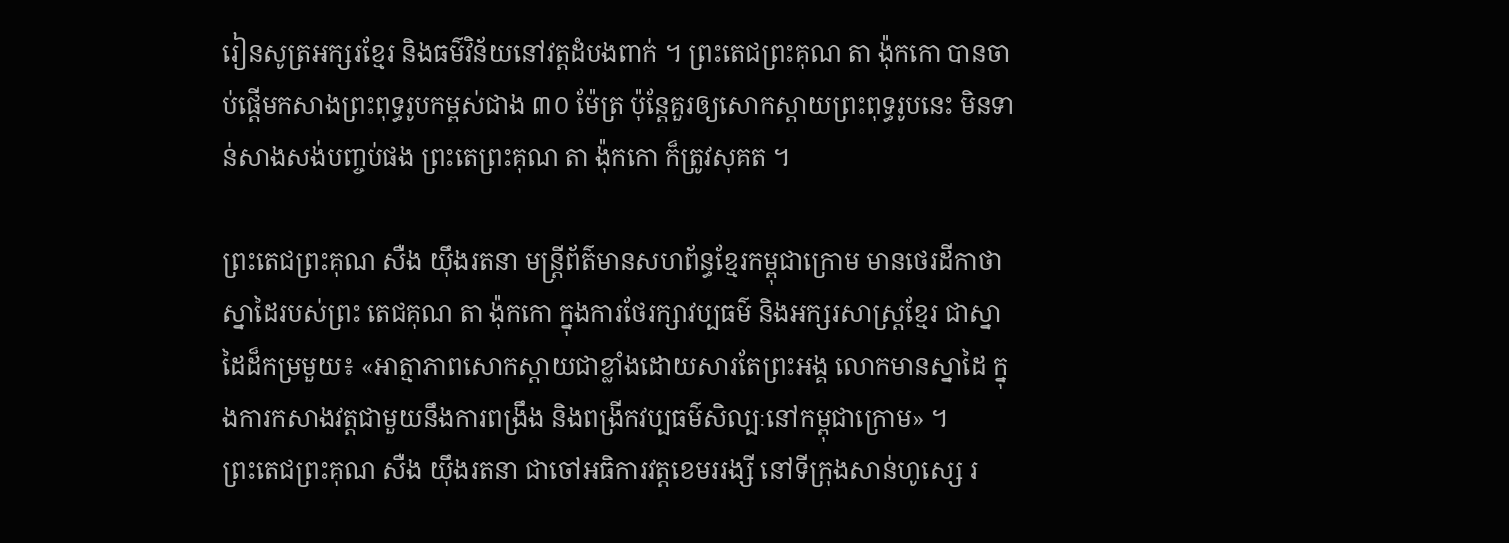រៀនសូត្រអក្សរខ្មែរ និងធម៌វិន័យនៅវត្តដំបងពាក់ ។ ព្រះតេជព្រះគុណ តា ង៉ុកកោ បានចាប់ផ្តើមកសាងព្រះពុទ្ធរូបកម្ពស់ជាង ៣០ ម៉ែត្រ ប៉ុន្តែគួរឲ្យសោកស្ដាយព្រះពុទ្ធរូបនេះ មិនទាន់សាងសង់បញ្ចប់ផង ព្រះតេព្រះគុណ តា ង៉ុកកោ ក៏ត្រូវសុគត ។

ព្រះតេជព្រះគុណ សឺង យ៉ឹងរតនា មន្ត្រីព័ត៌មានសហព័ន្ធខ្មែរកម្ពុជាក្រោម មានថេរដីកាថា ស្នាដៃរបស់ព្រះ តេជគុណ តា ង៉ុកកោ ក្នុងការថែរក្សាវប្បធម៌ និងអក្សរសាស្ត្រខ្មែរ ជាស្នាដៃដ៏កម្រមួយ៖ «អាត្មាភាពសោកស្ដាយជាខ្លាំងដោយសារតែព្រះអង្គ លោកមានស្នាដៃ ក្នុងការកសាងវត្តជាមួយនឹងការពង្រឹង និងពង្រីកវប្បធម៌សិល្បៈនៅកម្ពុជាក្រោម» ។
ព្រះតេជព្រះគុណ សឺង យ៉ឹងរតនា ជាចៅអធិការវត្តខេមររង្សី នៅទីក្រុងសាន់ហូស្សេ រ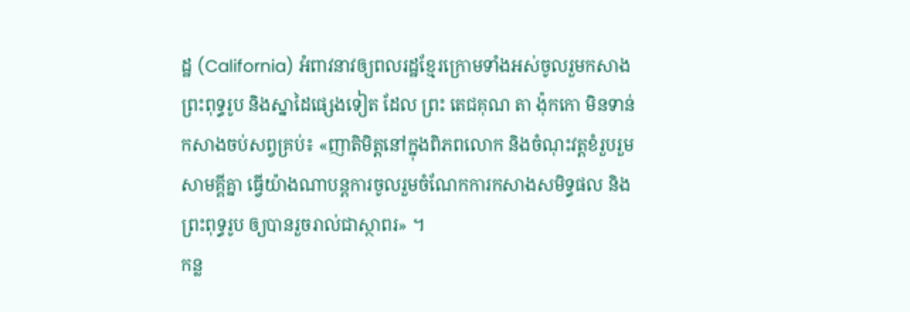ដ្ឋ (California) អំពាវនាវឲ្យពលរដ្ឋខ្មែរក្រោមទាំងអស់ចូលរួមកសាងព្រះពុទ្ធរូប និងស្នាដៃផ្សេងទៀត ដែល ព្រះ តេជគុណ តា ង៉ុកកោ មិនទាន់កសាងចប់សព្វគ្រប់៖ «ញាតិមិត្តនៅក្នុងពិភពលោក និងចំណុះវត្តខំរួបរួមសាមគ្គីគ្នា ធ្វើយ៉ាងណាបន្តការចូលរួមចំណែកការកសាងសមិទ្ធផល និងព្រះពុទ្ធរូប ឲ្យបានរួចរាល់ជាស្ថាពរ» ។
កន្ល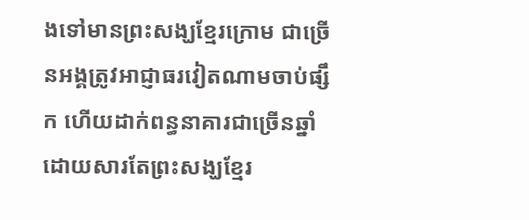ងទៅមានព្រះសង្ឃខ្មែរក្រោម ជាច្រើនអង្គត្រូវអាជ្ញាធរវៀតណាមចាប់ផ្សឹក ហើយដាក់ពន្ធនាគារជាច្រើនឆ្នាំ ដោយសារតែព្រះសង្ឃខ្មែរ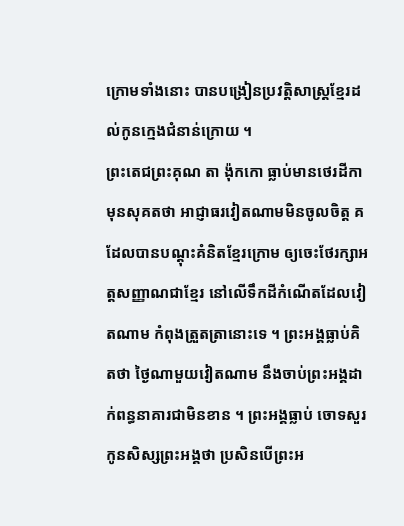ក្រោមទាំងនោះ បានបង្រៀនប្រវត្តិសាស្ត្រខ្មែរដល់កូនក្មេងជំនាន់ក្រោយ ។
ព្រះតេជព្រះគុណ តា ង៉ុកកោ ធ្លាប់មានថេរដីកា មុនសុគតថា អាជ្ញាធរវៀតណាមមិនចូលចិត្ត គដែលបានបណ្ដុះគំនិតខ្មែរក្រោម ឲ្យចេះថែរក្សាអត្តសញ្ញាណជាខ្មែរ នៅលើទឹកដីកំណើតដែលវៀតណាម កំពុងត្រួតត្រានោះទេ ។ ព្រះអង្គធ្លាប់គិតថា ថ្ងៃណាមួយវៀតណាម នឹងចាប់ព្រះអង្គដាក់ពន្ធនាគារជាមិនខាន ។ ព្រះអង្គធ្លាប់ ចោទសួរកូនសិស្សព្រះអង្គថា ប្រសិនបើព្រះអ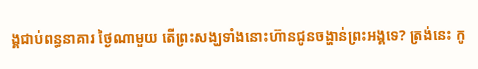ង្គជាប់ពន្ធនាគារ ថ្ងៃណាមួយ តើព្រះសង្ឃទាំងនោះហ៊ានជូនចង្ហាន់ព្រះអង្គទេ? ត្រង់នេះ កូ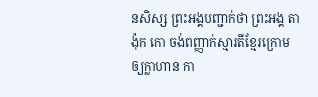នសិស្ស ព្រះអង្គបញ្ជាក់ថា ព្រះអង្គ តាង៉ុក កោ ចង់ពញ្ញាក់ស្មារតីខ្មែរក្រោម ឲ្យក្លាហាន កា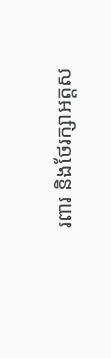រពារ និងថែរក្សាអត្តស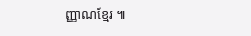ញ្ញាណខ្មែរ ៕